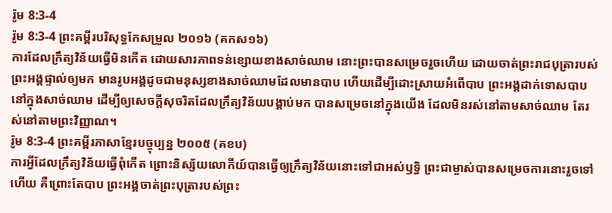រ៉ូម 8:3-4
រ៉ូម 8:3-4 ព្រះគម្ពីរបរិសុទ្ធកែសម្រួល ២០១៦ (គកស១៦)
ការដែលក្រឹត្យវិន័យធ្វើមិនកើត ដោយសារភាពទន់ខ្សោយខាងសាច់ឈាម នោះព្រះបានសម្រេចរួចហើយ ដោយចាត់ព្រះរាជបុត្រារបស់ព្រះអង្គផ្ទាល់ឲ្យមក មានរូបអង្គដូចជាមនុស្សខាងសាច់ឈាមដែលមានបាប ហើយដើម្បីដោះស្រាយអំពើបាប ព្រះអង្គដាក់ទោសបាបនៅក្នុងសាច់ឈាម ដើម្បីឲ្យសេចក្ដីសុចរិតដែលក្រឹត្យវិន័យបង្គាប់មក បានសម្រេចនៅក្នុងយើង ដែលមិនរស់នៅតាមសាច់ឈាម តែរស់នៅតាមព្រះវិញ្ញាណ។
រ៉ូម 8:3-4 ព្រះគម្ពីរភាសាខ្មែរបច្ចុប្បន្ន ២០០៥ (គខប)
ការអ្វីដែលក្រឹត្យវិន័យធ្វើពុំកើត ព្រោះនិស្ស័យលោកីយ៍បានធ្វើឲ្យក្រឹត្យវិន័យនោះទៅជាអស់ឫទ្ធិ ព្រះជាម្ចាស់បានសម្រេចការនោះរួចទៅហើយ គឺព្រោះតែបាប ព្រះអង្គចាត់ព្រះបុត្រារបស់ព្រះ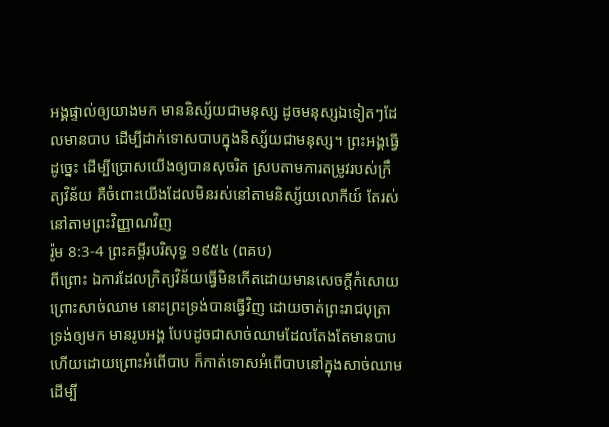អង្គផ្ទាល់ឲ្យយាងមក មាននិស្ស័យជាមនុស្ស ដូចមនុស្សឯទៀតៗដែលមានបាប ដើម្បីដាក់ទោសបាបក្នុងនិស្ស័យជាមនុស្ស។ ព្រះអង្គធ្វើដូច្នេះ ដើម្បីប្រោសយើងឲ្យបានសុចរិត ស្របតាមការតម្រូវរបស់ក្រឹត្យវិន័យ គឺចំពោះយើងដែលមិនរស់នៅតាមនិស្ស័យលោកីយ៍ តែរស់នៅតាមព្រះវិញ្ញាណវិញ
រ៉ូម 8:3-4 ព្រះគម្ពីរបរិសុទ្ធ ១៩៥៤ (ពគប)
ពីព្រោះ ឯការដែលក្រិត្យវិន័យធ្វើមិនកើតដោយមានសេចក្ដីកំសោយ ព្រោះសាច់ឈាម នោះព្រះទ្រង់បានធ្វើវិញ ដោយចាត់ព្រះរាជបុត្រាទ្រង់ឲ្យមក មានរូបអង្គ បែបដូចជាសាច់ឈាមដែលតែងតែមានបាប ហើយដោយព្រោះអំពើបាប ក៏កាត់ទោសអំពើបាបនៅក្នុងសាច់ឈាម ដើម្បី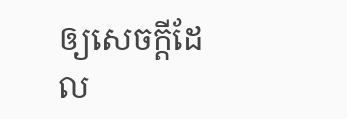ឲ្យសេចក្ដីដែល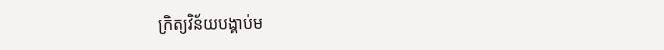ក្រិត្យវិន័យបង្គាប់ម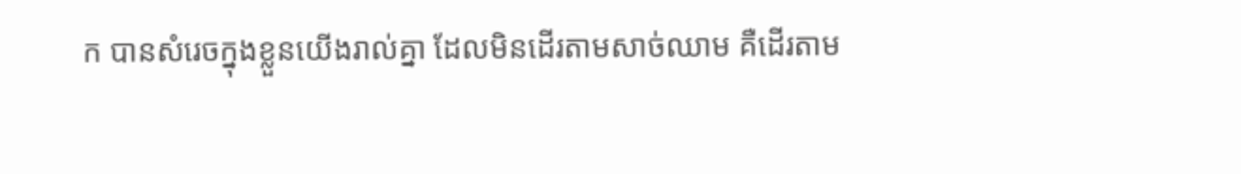ក បានសំរេចក្នុងខ្លួនយើងរាល់គ្នា ដែលមិនដើរតាមសាច់ឈាម គឺដើរតាម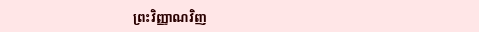ព្រះវិញ្ញាណវិញ